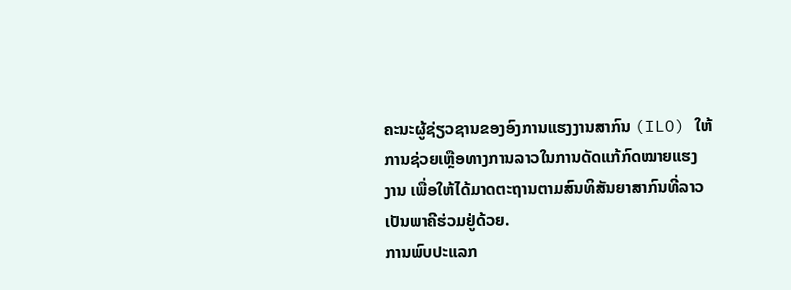ຄະນະຜູ້ຊ່ຽວຊານຂອງອົງການແຮງງານສາກົນ (ILO) ໃຫ້
ການຊ່ວຍເຫຼືອທາງການລາວໃນການດັດແກ້ກົດໝາຍແຮງ
ງານ ເພື່ອໃຫ້ໄດ້ມາດຕະຖານຕາມສົນທິສັນຍາສາກົນທີ່ລາວ
ເປັນພາຄີຮ່ວມຢູ່ດ້ວຍ.
ການພົບປະແລກ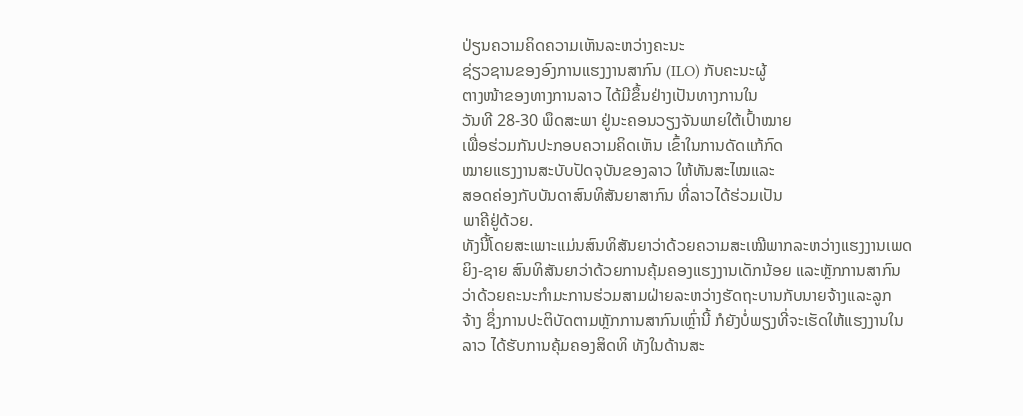ປ່ຽນຄວາມຄິດຄວາມເຫັນລະຫວ່າງຄະນະ
ຊ່ຽວຊານຂອງອົງການແຮງງານສາກົນ (ILO) ກັບຄະນະຜູ້
ຕາງໜ້າຂອງທາງການລາວ ໄດ້ມີຂຶ້ນຢ່າງເປັນທາງການໃນ
ວັນທີ 28-30 ພຶດສະພາ ຢູ່ນະຄອນວຽງຈັນພາຍໃຕ້ເປົ້າໝາຍ
ເພື່ອຮ່ວມກັນປະກອບຄວາມຄິດເຫັນ ເຂົ້າໃນການດັດແກ້ກົດ
ໝາຍແຮງງານສະບັບປັດຈຸບັນຂອງລາວ ໃຫ້ທັນສະໄໝແລະ
ສອດຄ່ອງກັບບັນດາສົນທິສັນຍາສາກົນ ທີ່ລາວໄດ້ຮ່ວມເປັນ
ພາຄີຢູ່ດ້ວຍ.
ທັງນີ້ໂດຍສະເພາະແມ່ນສົນທິສັນຍາວ່າດ້ວຍຄວາມສະເໝີພາກລະຫວ່າງແຮງງານເພດ
ຍິງ-ຊາຍ ສົນທິສັນຍາວ່າດ້ວຍການຄຸ້ມຄອງແຮງງານເດັກນ້ອຍ ແລະຫຼັກການສາກົນ
ວ່າດ້ວຍຄະນະກໍາມະການຮ່ວມສາມຝ່າຍລະຫວ່າງຮັດຖະບານກັບນາຍຈ້າງແລະລູກ
ຈ້າງ ຊຶ່ງການປະຕິບັດຕາມຫຼັກການສາກົນເຫຼົ່ານີ້ ກໍຍັງບໍ່ພຽງທີ່ຈະເຮັດໃຫ້ແຮງງານໃນ
ລາວ ໄດ້ຮັບການຄຸ້ມຄອງສິດທິ ທັງໃນດ້ານສະ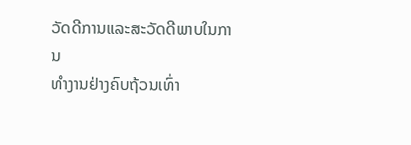ວັດດີການແລະສະວັດດີພາບໃນການ
ທໍາງານຢ່າງຄົບຖ້ວນເທົ່າ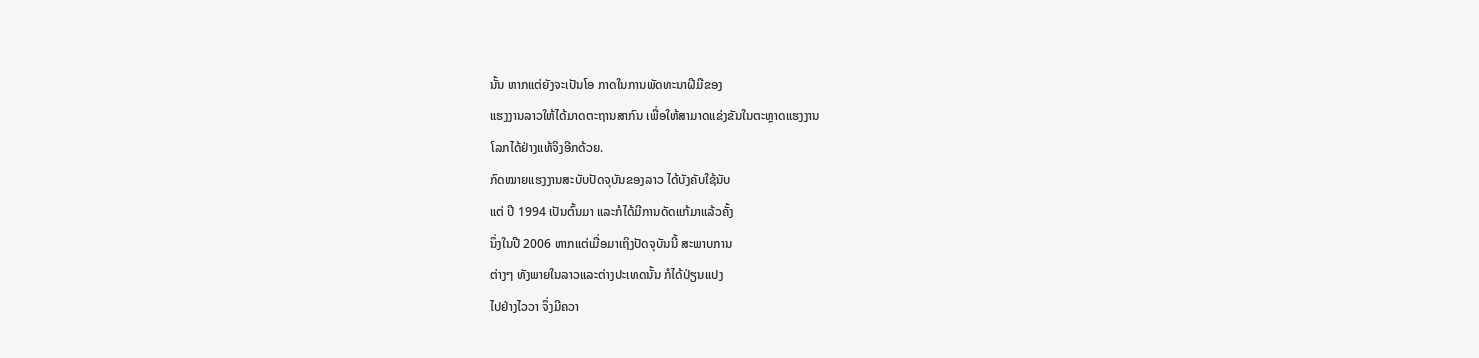ນັ້ນ ຫາກແຕ່ຍັງຈະເປັນໂອ ກາດໃນການພັດທະນາຝີມືຂອງ
ແຮງງານລາວໃຫ້ໄດ້ມາດຕະຖານສາກົນ ເພື່ອໃຫ້ສາມາດແຂ່ງຂັນໃນຕະຫຼາດແຮງງານ
ໂລກໄດ້ຢ່າງແທ້ຈິງອີກດ້ວຍ.
ກົດໝາຍແຮງງານສະບັບປັດຈຸບັນຂອງລາວ ໄດ້ບັງຄັບໃຊ້ນັບ
ແຕ່ ປີ 1994 ເປັນຕົ້ນມາ ແລະກໍໄດ້ມີການດັດແກ້ມາແລ້ວຄັ້ງ
ນຶ່ງໃນປີ 2006 ຫາກແຕ່ເມື່ອມາເຖິງປັດຈຸບັນນີ້ ສະພາບການ
ຕ່າງໆ ທັງພາຍໃນລາວແລະຕ່າງປະເທດນັ້ນ ກໍໄດ້ປ່ຽນແປງ
ໄປຢ່າງໄວວາ ຈຶ່ງມີຄວາ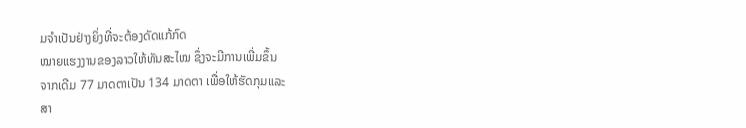ມຈໍາເປັນຢ່າງຍິ່ງທີ່ຈະຕ້ອງດັດແກ້ກົດ
ໝາຍແຮງງານຂອງລາວໃຫ້ທັນສະໄໝ ຊຶ່ງຈະມີການເພີ່ມຂຶ້ນ
ຈາກເດີມ 77 ມາດຕາເປັນ 134 ມາດຕາ ເພື່ອໃຫ້ຮັດກຸມແລະ
ສາ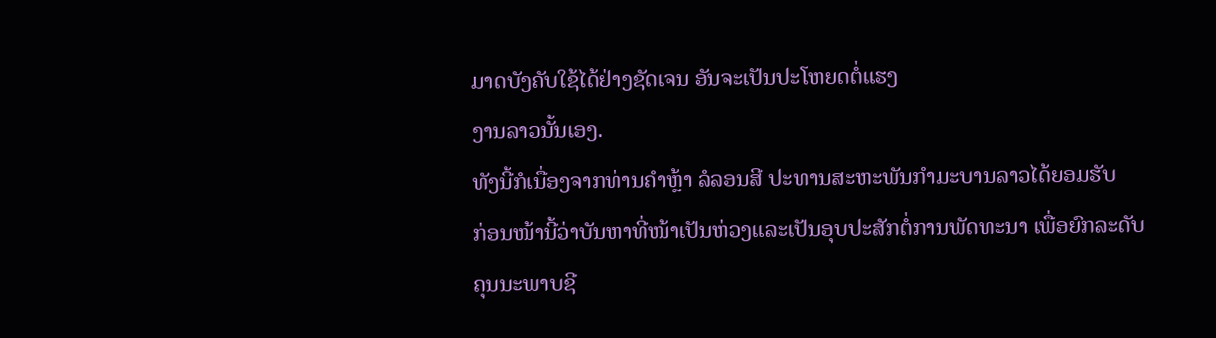ມາດບັງຄັບໃຊ້ໄດ້ຢ່າງຊັດເຈນ ອັນຈະເປັນປະໂຫຍດຕໍ່ແຮງ
ງານລາວນັ້ນເອງ.
ທັງນີ້ກໍເນື່ອງຈາກທ່ານຄໍາຫຼ້າ ລໍລອນສີ ປະທານສະຫະພັນກໍາມະບານລາວໄດ້ຍອມຮັບ
ກ່ອນໜ້ານີ້ວ່າບັນຫາທີ່ໜ້າເປັນຫ່ວງແລະເປັນອຸບປະສັກຕໍ່ການພັດທະນາ ເພື່ອຍົກລະດັບ
ຄຸນນະພາບຊີ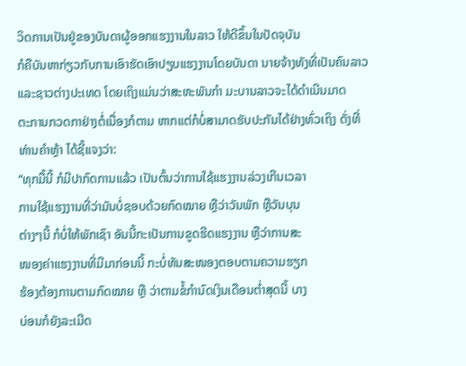ວິດການເປັນຢູ່ຂອງບັນດາຜູ້ອອກແຮງງານໃນລາວ ໃຫ້ດີຂຶ້ນໃນປັດຈຸບັນ
ກໍຄືບັນຫາກ່ຽວກັບການເອົາຮັດເອົາປຽບແຮງງານໂດຍບັນດາ ນາຍຈ້າງທັງທີ່ເປັນຄົນລາວ
ແລະຊາວຕ່າງປະເທດ ໂດຍເຖິງແມ່ນວ່າສະຫະພັນກໍາ ມະບານລາວຈະໄດ້ດໍາເນີນມາດ
ຕະການກວດກາຢ່າງຕໍ່ເນື່ອງກໍຕາມ ຫາກແຕ່ກໍບໍ່ສາມາດຮັບປະກັນໄດ້ຢ່າງທົ່ວເຖິງ ດັ່ງທີ່
ທ່ານຄໍາຫຼ້າ ໄດ້ຊີ້ແຈງວ່າ:
“ທຸກມື້ນີ້ ກໍມີປາກົດການແລ້ວ ເປັນຕົ້ນວ່າການໃຊ້ແຮງງານລ່ວງເກີນເວລາ
ການໃຊ້ແຮງງານທີ່ວ່າມັນບໍ່ຊອບດ້ວຍກົດໝາຍ ຫຼືວ່າວັນພັກ ຫຼືວັນບຸນ
ຕ່າງໆນີ້ ກໍບໍ່ໃຫ້ພັກເຊົາ ອັນນີ້ກະເປັນການຂູດຮີດແຮງງານ ຫຼືວ່າການສະ
ໜອງຄ່າແຮງງານທີ່ມີມາກ່ອນນີ້ ກະບໍ່ທັນສະໜອງຕອບຕາມຄວາມຮຽກ
ຮ້ອງຕ້ອງການຕາມກົດໝາຍ ຫຼື ວ່າຕາມຂໍ້ກໍານົດເງິນເດືອນຕໍ່າສຸດນີ້ ບາງ
ບ່ອນກໍຍັງລະເມີດ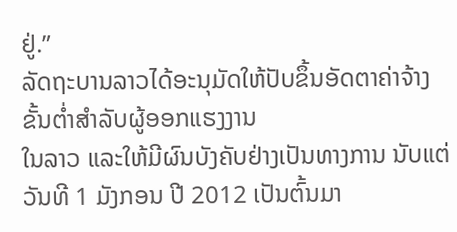ຢູ່.”
ລັດຖະບານລາວໄດ້ອະນຸມັດໃຫ້ປັບຂຶ້ນອັດຕາຄ່າຈ້າງຂັ້ນຕໍ່າສໍາລັບຜູ້ອອກແຮງງານ
ໃນລາວ ແລະໃຫ້ມີຜົນບັງຄັບຢ່າງເປັນທາງການ ນັບແຕ່ວັນທີ 1 ມັງກອນ ປີ 2012 ເປັນຕົ້ນມາ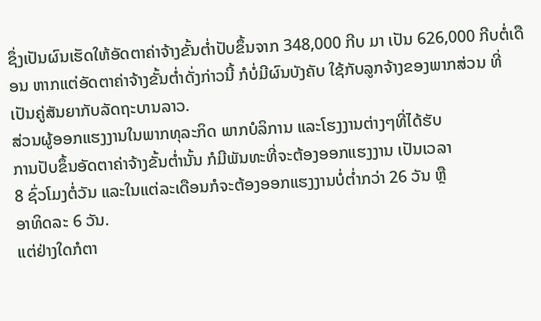ຊຶ່ງເປັນຜົນເຮັດໃຫ້ອັດຕາຄ່າຈ້າງຂັ້ນຕໍ່າປັບຂຶ້ນຈາກ 348,000 ກີບ ມາ ເປັນ 626,000 ກີບຕໍ່ເດືອນ ຫາກແຕ່ອັດຕາຄ່າຈ້າງຂັ້ນຕໍ່າດັ່ງກ່າວນີ້ ກໍບໍ່ມີຜົນບັງຄັບ ໃຊ້ກັບລູກຈ້າງຂອງພາກສ່ວນ ທີ່ເປັນຄູ່ສັນຍາກັບລັດຖະບານລາວ.
ສ່ວນຜູ້ອອກແຮງງານໃນພາກທຸລະກິດ ພາກບໍລິການ ແລະໂຮງງານຕ່າງໆທີ່ໄດ້ຮັບ
ການປັບຂຶ້ນອັດຕາຄ່າຈ້າງຂັ້ນຕໍ່ານັ້ນ ກໍມີພັນທະທີ່ຈະຕ້ອງອອກແຮງງານ ເປັນເວລາ
8 ຊົ່ວໂມງຕໍ່ວັນ ແລະໃນແຕ່ລະເດືອນກໍຈະຕ້ອງອອກແຮງງານບໍ່ຕໍ່າກວ່າ 26 ວັນ ຫຼື
ອາທິດລະ 6 ວັນ.
ແຕ່ຢ່າງໃດກໍຕາ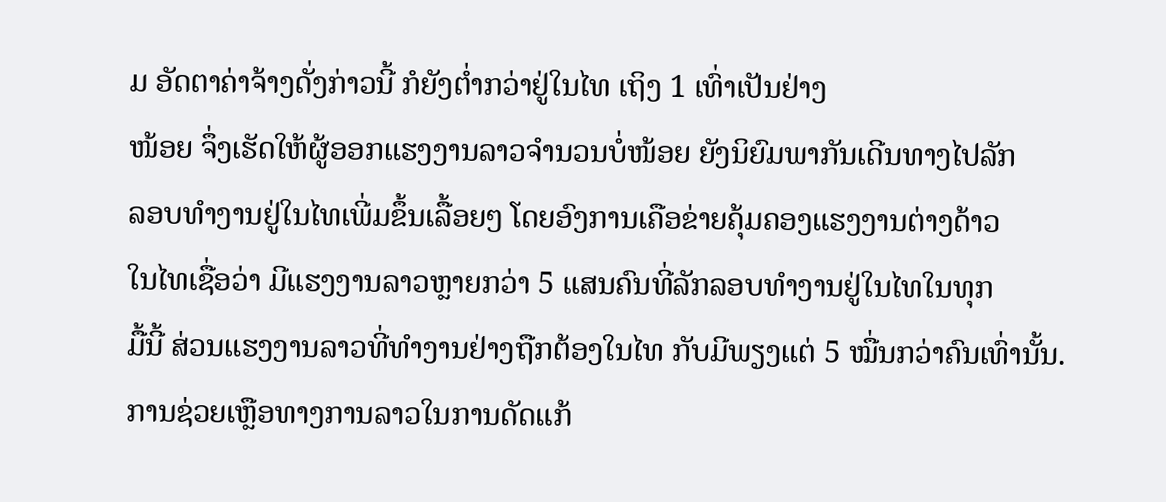ມ ອັດຕາຄ່າຈ້າງດັ່ງກ່າວນີ້ ກໍຍັງຕໍ່າກວ່າຢູ່ໃນໄທ ເຖິງ 1 ເທົ່າເປັນຢ່າງ
ໜ້ອຍ ຈຶ່ງເຮັດໃຫ້ຜູ້ອອກແຮງງານລາວຈໍານວນບໍ່ໜ້ອຍ ຍັງນິຍົມພາກັນເດີນທາງໄປລັກ
ລອບທໍາງານຢູ່ໃນໄທເພີ່ມຂຶ້ນເລື້ອຍໆ ໂດຍອົງການເຄືອຂ່າຍຄຸ້ມຄອງແຮງງານຕ່າງດ້າວ
ໃນໄທເຊື່ອວ່າ ມີແຮງງານລາວຫຼາຍກວ່າ 5 ແສນຄົນທີ່ລັກລອບທໍາງານຢູ່ໃນໄທໃນທຸກ
ມື້ນີ້ ສ່ວນແຮງງານລາວທີ່ທໍາງານຢ່າງຖືກຕ້ອງໃນໄທ ກັບມີພຽງແຕ່ 5 ໝື່ນກວ່າຄົນເທົ່ານັ້ນ.
ການຊ່ວຍເຫຼືອທາງການລາວໃນການດັດແກ້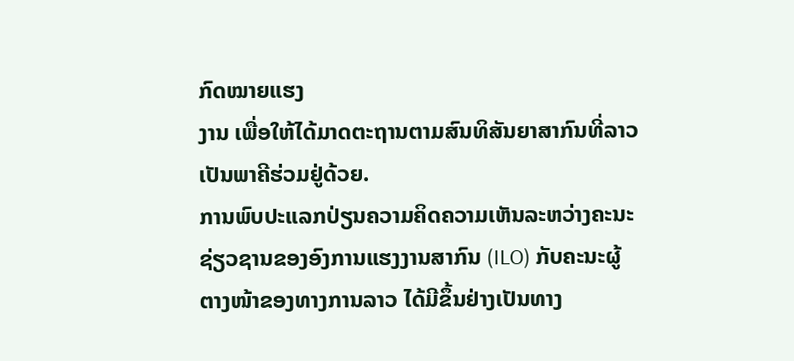ກົດໝາຍແຮງ
ງານ ເພື່ອໃຫ້ໄດ້ມາດຕະຖານຕາມສົນທິສັນຍາສາກົນທີ່ລາວ
ເປັນພາຄີຮ່ວມຢູ່ດ້ວຍ.
ການພົບປະແລກປ່ຽນຄວາມຄິດຄວາມເຫັນລະຫວ່າງຄະນະ
ຊ່ຽວຊານຂອງອົງການແຮງງານສາກົນ (ILO) ກັບຄະນະຜູ້
ຕາງໜ້າຂອງທາງການລາວ ໄດ້ມີຂຶ້ນຢ່າງເປັນທາງ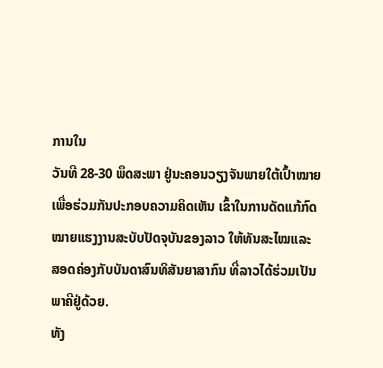ການໃນ
ວັນທີ 28-30 ພຶດສະພາ ຢູ່ນະຄອນວຽງຈັນພາຍໃຕ້ເປົ້າໝາຍ
ເພື່ອຮ່ວມກັນປະກອບຄວາມຄິດເຫັນ ເຂົ້າໃນການດັດແກ້ກົດ
ໝາຍແຮງງານສະບັບປັດຈຸບັນຂອງລາວ ໃຫ້ທັນສະໄໝແລະ
ສອດຄ່ອງກັບບັນດາສົນທິສັນຍາສາກົນ ທີ່ລາວໄດ້ຮ່ວມເປັນ
ພາຄີຢູ່ດ້ວຍ.
ທັງ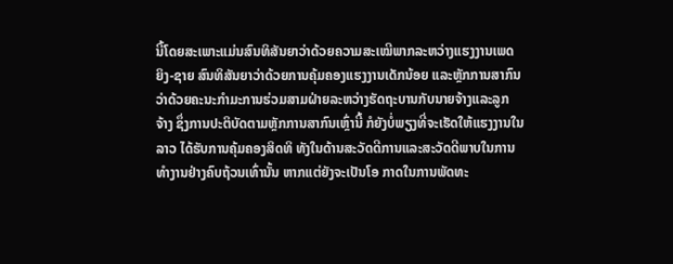ນີ້ໂດຍສະເພາະແມ່ນສົນທິສັນຍາວ່າດ້ວຍຄວາມສະເໝີພາກລະຫວ່າງແຮງງານເພດ
ຍິງ-ຊາຍ ສົນທິສັນຍາວ່າດ້ວຍການຄຸ້ມຄອງແຮງງານເດັກນ້ອຍ ແລະຫຼັກການສາກົນ
ວ່າດ້ວຍຄະນະກໍາມະການຮ່ວມສາມຝ່າຍລະຫວ່າງຮັດຖະບານກັບນາຍຈ້າງແລະລູກ
ຈ້າງ ຊຶ່ງການປະຕິບັດຕາມຫຼັກການສາກົນເຫຼົ່ານີ້ ກໍຍັງບໍ່ພຽງທີ່ຈະເຮັດໃຫ້ແຮງງານໃນ
ລາວ ໄດ້ຮັບການຄຸ້ມຄອງສິດທິ ທັງໃນດ້ານສະວັດດີການແລະສະວັດດີພາບໃນການ
ທໍາງານຢ່າງຄົບຖ້ວນເທົ່ານັ້ນ ຫາກແຕ່ຍັງຈະເປັນໂອ ກາດໃນການພັດທະ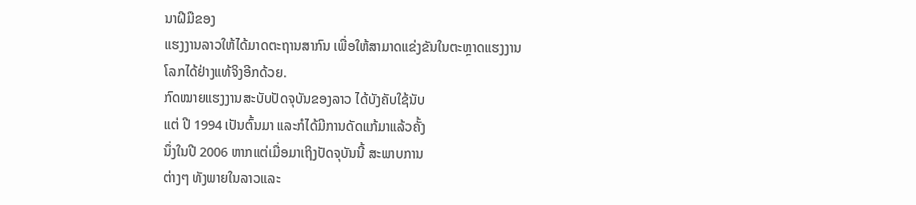ນາຝີມືຂອງ
ແຮງງານລາວໃຫ້ໄດ້ມາດຕະຖານສາກົນ ເພື່ອໃຫ້ສາມາດແຂ່ງຂັນໃນຕະຫຼາດແຮງງານ
ໂລກໄດ້ຢ່າງແທ້ຈິງອີກດ້ວຍ.
ກົດໝາຍແຮງງານສະບັບປັດຈຸບັນຂອງລາວ ໄດ້ບັງຄັບໃຊ້ນັບ
ແຕ່ ປີ 1994 ເປັນຕົ້ນມາ ແລະກໍໄດ້ມີການດັດແກ້ມາແລ້ວຄັ້ງ
ນຶ່ງໃນປີ 2006 ຫາກແຕ່ເມື່ອມາເຖິງປັດຈຸບັນນີ້ ສະພາບການ
ຕ່າງໆ ທັງພາຍໃນລາວແລະ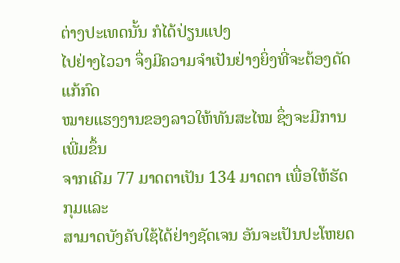ຕ່າງປະເທດນັ້ນ ກໍໄດ້ປ່ຽນແປງ
ໄປຢ່າງໄວວາ ຈຶ່ງມີຄວາມຈໍາເປັນຢ່າງຍິ່ງທີ່ຈະຕ້ອງດັດແກ້ກົດ
ໝາຍແຮງງານຂອງລາວໃຫ້ທັນສະໄໝ ຊຶ່ງຈະມີການເພີ່ມຂຶ້ນ
ຈາກເດີມ 77 ມາດຕາເປັນ 134 ມາດຕາ ເພື່ອໃຫ້ຮັດກຸມແລະ
ສາມາດບັງຄັບໃຊ້ໄດ້ຢ່າງຊັດເຈນ ອັນຈະເປັນປະໂຫຍດ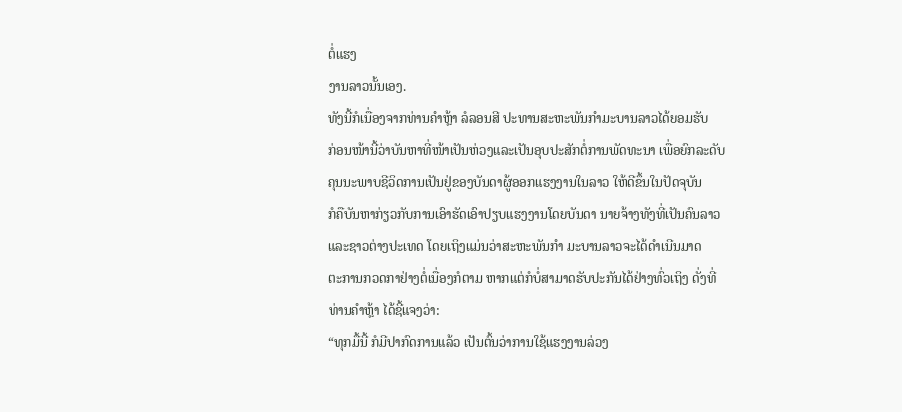ຕໍ່ແຮງ
ງານລາວນັ້ນເອງ.
ທັງນີ້ກໍເນື່ອງຈາກທ່ານຄໍາຫຼ້າ ລໍລອນສີ ປະທານສະຫະພັນກໍາມະບານລາວໄດ້ຍອມຮັບ
ກ່ອນໜ້ານີ້ວ່າບັນຫາທີ່ໜ້າເປັນຫ່ວງແລະເປັນອຸບປະສັກຕໍ່ການພັດທະນາ ເພື່ອຍົກລະດັບ
ຄຸນນະພາບຊີວິດການເປັນຢູ່ຂອງບັນດາຜູ້ອອກແຮງງານໃນລາວ ໃຫ້ດີຂຶ້ນໃນປັດຈຸບັນ
ກໍຄືບັນຫາກ່ຽວກັບການເອົາຮັດເອົາປຽບແຮງງານໂດຍບັນດາ ນາຍຈ້າງທັງທີ່ເປັນຄົນລາວ
ແລະຊາວຕ່າງປະເທດ ໂດຍເຖິງແມ່ນວ່າສະຫະພັນກໍາ ມະບານລາວຈະໄດ້ດໍາເນີນມາດ
ຕະການກວດກາຢ່າງຕໍ່ເນື່ອງກໍຕາມ ຫາກແຕ່ກໍບໍ່ສາມາດຮັບປະກັນໄດ້ຢ່າງທົ່ວເຖິງ ດັ່ງທີ່
ທ່ານຄໍາຫຼ້າ ໄດ້ຊີ້ແຈງວ່າ:
“ທຸກມື້ນີ້ ກໍມີປາກົດການແລ້ວ ເປັນຕົ້ນວ່າການໃຊ້ແຮງງານລ່ວງ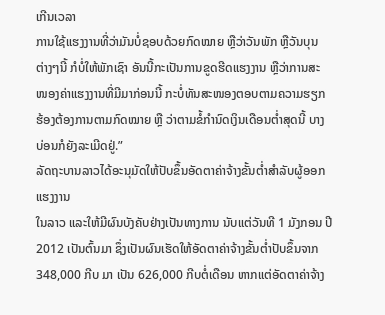ເກີນເວລາ
ການໃຊ້ແຮງງານທີ່ວ່າມັນບໍ່ຊອບດ້ວຍກົດໝາຍ ຫຼືວ່າວັນພັກ ຫຼືວັນບຸນ
ຕ່າງໆນີ້ ກໍບໍ່ໃຫ້ພັກເຊົາ ອັນນີ້ກະເປັນການຂູດຮີດແຮງງານ ຫຼືວ່າການສະ
ໜອງຄ່າແຮງງານທີ່ມີມາກ່ອນນີ້ ກະບໍ່ທັນສະໜອງຕອບຕາມຄວາມຮຽກ
ຮ້ອງຕ້ອງການຕາມກົດໝາຍ ຫຼື ວ່າຕາມຂໍ້ກໍານົດເງິນເດືອນຕໍ່າສຸດນີ້ ບາງ
ບ່ອນກໍຍັງລະເມີດຢູ່.”
ລັດຖະບານລາວໄດ້ອະນຸມັດໃຫ້ປັບຂຶ້ນອັດຕາຄ່າຈ້າງຂັ້ນຕໍ່າສໍາລັບຜູ້ອອກແຮງງານ
ໃນລາວ ແລະໃຫ້ມີຜົນບັງຄັບຢ່າງເປັນທາງການ ນັບແຕ່ວັນທີ 1 ມັງກອນ ປີ 2012 ເປັນຕົ້ນມາ ຊຶ່ງເປັນຜົນເຮັດໃຫ້ອັດຕາຄ່າຈ້າງຂັ້ນຕໍ່າປັບຂຶ້ນຈາກ 348,000 ກີບ ມາ ເປັນ 626,000 ກີບຕໍ່ເດືອນ ຫາກແຕ່ອັດຕາຄ່າຈ້າງ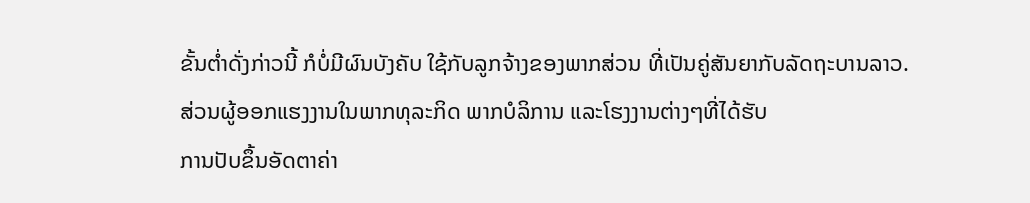ຂັ້ນຕໍ່າດັ່ງກ່າວນີ້ ກໍບໍ່ມີຜົນບັງຄັບ ໃຊ້ກັບລູກຈ້າງຂອງພາກສ່ວນ ທີ່ເປັນຄູ່ສັນຍາກັບລັດຖະບານລາວ.
ສ່ວນຜູ້ອອກແຮງງານໃນພາກທຸລະກິດ ພາກບໍລິການ ແລະໂຮງງານຕ່າງໆທີ່ໄດ້ຮັບ
ການປັບຂຶ້ນອັດຕາຄ່າ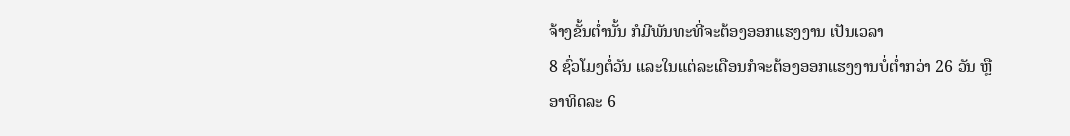ຈ້າງຂັ້ນຕໍ່ານັ້ນ ກໍມີພັນທະທີ່ຈະຕ້ອງອອກແຮງງານ ເປັນເວລາ
8 ຊົ່ວໂມງຕໍ່ວັນ ແລະໃນແຕ່ລະເດືອນກໍຈະຕ້ອງອອກແຮງງານບໍ່ຕໍ່າກວ່າ 26 ວັນ ຫຼື
ອາທິດລະ 6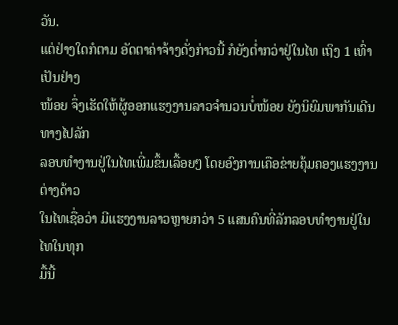ວັນ.
ແຕ່ຢ່າງໃດກໍຕາມ ອັດຕາຄ່າຈ້າງດັ່ງກ່າວນີ້ ກໍຍັງຕໍ່າກວ່າຢູ່ໃນໄທ ເຖິງ 1 ເທົ່າເປັນຢ່າງ
ໜ້ອຍ ຈຶ່ງເຮັດໃຫ້ຜູ້ອອກແຮງງານລາວຈໍານວນບໍ່ໜ້ອຍ ຍັງນິຍົມພາກັນເດີນທາງໄປລັກ
ລອບທໍາງານຢູ່ໃນໄທເພີ່ມຂຶ້ນເລື້ອຍໆ ໂດຍອົງການເຄືອຂ່າຍຄຸ້ມຄອງແຮງງານຕ່າງດ້າວ
ໃນໄທເຊື່ອວ່າ ມີແຮງງານລາວຫຼາຍກວ່າ 5 ແສນຄົນທີ່ລັກລອບທໍາງານຢູ່ໃນໄທໃນທຸກ
ມື້ນີ້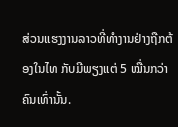ສ່ວນແຮງງານລາວທີ່ທໍາງານຢ່າງຖືກຕ້ອງໃນໄທ ກັບມີພຽງແຕ່ 5 ໝື່ນກວ່າຄົນເທົ່ານັ້ນ.